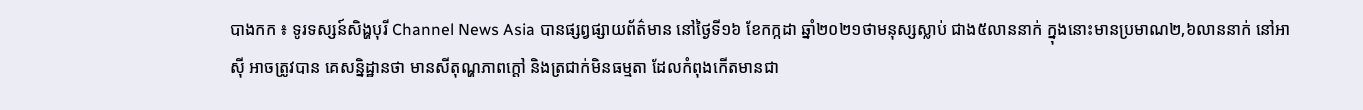បាងកក ៖ ទូរទស្សន៍សិង្ហបុរី Channel News Asia បានផ្សព្វផ្សាយព័ត៌មាន នៅថ្ងៃទី១៦ ខែកក្កដា ឆ្នាំ២០២១ថាមនុស្សស្លាប់ ជាង៥លាននាក់ ក្នុងនោះមានប្រមាណ២,៦លាននាក់ នៅអាស៊ី អាចត្រូវបាន គេសន្និដ្ឋានថា មានសីតុណ្ហភាពក្តៅ និងត្រជាក់មិនធម្មតា ដែលកំពុងកើតមានជា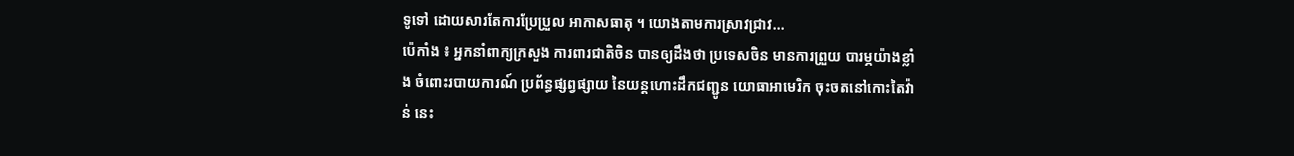ទូទៅ ដោយសារតែការប្រែប្រួល អាកាសធាតុ ។ យោងតាមការស្រាវជ្រាវ...
ប៉េកាំង ៖ អ្នកនាំពាក្យក្រសួង ការពារជាតិចិន បានឲ្យដឹងថា ប្រទេសចិន មានការព្រួយ បារម្ភយ៉ាងខ្លាំង ចំពោះរបាយការណ៍ ប្រព័ន្ធផ្សព្វផ្សាយ នៃយន្តហោះដឹកជញ្ជូន យោធាអាមេរិក ចុះចតនៅកោះតៃវ៉ាន់ នេះ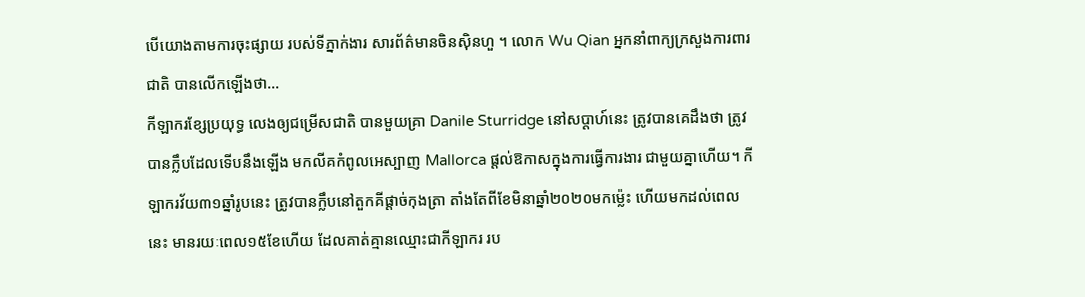បើយោងតាមការចុះផ្សាយ របស់ទីភ្នាក់ងារ សារព័ត៌មានចិនស៊ិនហួ ។ លោក Wu Qian អ្នកនាំពាក្យក្រសួងការពារជាតិ បានលើកឡើងថា...
កីឡាករខ្សែប្រយុទ្ធ លេងឲ្យជម្រើសជាតិ បានមួយគ្រា Danile Sturridge នៅសប្តាហ៍នេះ ត្រូវបានគេដឹងថា ត្រូវបានក្លឹបដែលទើបនឹងឡើង មកលីគកំពូលអេស្បាញ Mallorca ផ្តល់ឱកាសក្នុងការធ្វើការងារ ជាមួយគ្នាហើយ។ កីឡាករវ័យ៣១ឆ្នាំរូបនេះ ត្រូវបានក្លឹបនៅតួកគីផ្តាច់កុងត្រា តាំងតែពីខែមិនាឆ្នាំ២០២០មកម្ល៉េះ ហើយមកដល់ពេលនេះ មានរយៈពេល១៥ខែហើយ ដែលគាត់គ្មានឈ្មោះជាកីឡាករ រប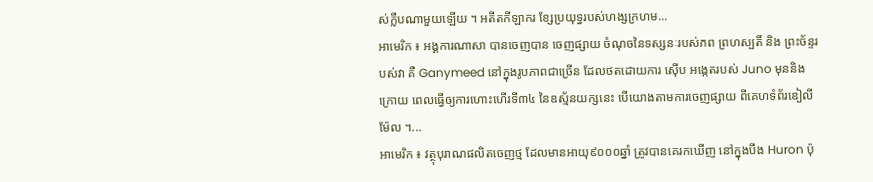ស់ក្លឹបណាមួយឡើយ ។ អតីតកីឡាករ ខ្សែប្រយុទ្ធរបស់ហង្សក្រហម...
អាមេរិក ៖ អង្គការណាសា បានចេញបាន ចេញផ្សាយ ចំណុចនៃទស្សនៈរបស់ភព ព្រហស្បតិ៍ និង ព្រះច័ន្ទរបស់វា គឺ Ganymeed នៅក្នុងរូបភាពជាច្រើន ដែលថតដោយការ ស៊ើប អង្កេតរបស់ Juno មុននិងក្រោយ ពេលធ្វើឲ្យការហោះហើរទី៣៤ នៃឧស្ម័នយក្សនេះ បើយោងតាមការចេញផ្សាយ ពីគេហទំព័រឌៀលីម៉ែល ។...
អាមេរិក ៖ វត្ថុបុរាណផលិតចេញថ្ម ដែលមានអាយុ៩០០០ឆ្នាំ ត្រូវបានគេរកឃើញ នៅក្នុងបឹង Huron ប៉ុ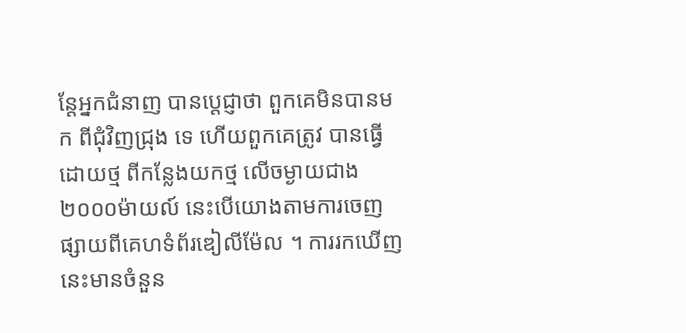ន្តែអ្នកជំនាញ បានប្តេជ្ញាថា ពួកគេមិនបានមក ពីជុំវិញជ្រុង ទេ ហើយពួកគេត្រូវ បានធ្វើដោយថ្ម ពីកន្លែងយកថ្ម លើចម្ងាយជាង២០០០ម៉ាយល៍ នេះបើយោងតាមការចេញ ផ្សាយពីគេហទំព័រឌៀលីម៉ែល ។ ការរកឃើញនេះមានចំនួន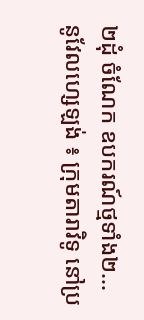២ដុំ ចំណែក ឧបករណ៍ថ្មទាំង២...
នូវែលហ្សេឡង់ ៖ ក្រុមតារាវិទូ នៅប្រ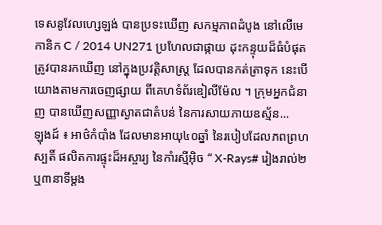ទេសនូវែលហ្សេឡង់ បានប្រទះឃើញ សកម្មភាពដំបូង នៅលើមេកានិក C / 2014 UN271 ប្រហែលជាផ្កាយ ដុះកន្ទុយដ៏ធំបំផុត ត្រូវបានរកឃើញ នៅក្នុងប្រវត្តិសាស្រ្ត ដែលបានកត់ត្រាទុក នេះបើយោងតាមការចេញផ្សាយ ពីគេហទំព័រឌៀលីម៉ែល ។ ក្រុមអ្នកជំនាញ បានឃើញសញ្ញាស្ងាតជាតំបន់ នៃការសាយភាយឧស្ម័ន...
ឡុងដ៍ ៖ អាថ៌កំបាំង ដែលមានអាយុ៤០ឆ្នាំ នៃរបៀបដែលភពព្រហស្បតិ៍ ផលិតការផ្ទុះដ៏អស្ចារ្យ នៃកាំរស្មីអ៊ិច “ X-Rays# រៀងរាល់២ឬ៣នាទីម្តង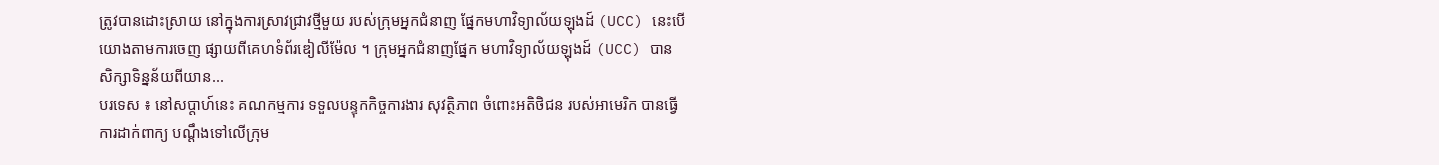ត្រូវបានដោះស្រាយ នៅក្នុងការស្រាវជ្រាវថ្មីមួយ របស់ក្រុមអ្នកជំនាញ ផ្នែកមហាវិទ្យាល័យឡុងដ៍ (UCC) នេះបើយោងតាមការចេញ ផ្សាយពីគេហទំព័រឌៀលីម៉ែល ។ ក្រុមអ្នកជំនាញផ្នែក មហាវិទ្យាល័យឡុងដ៍ (UCC) បានសិក្សាទិន្នន័យពីយាន...
បរទេស ៖ នៅសប្តាហ៍នេះ គណកម្មការ ទទួលបន្ទុកកិច្ចការងារ សុវត្ថិភាព ចំពោះអតិថិជន របស់អាមេរិក បានធ្វើការដាក់ពាក្យ បណ្តឹងទៅលើក្រុម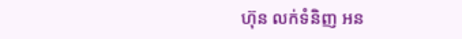ហ៊ុន លក់ទំនិញ អន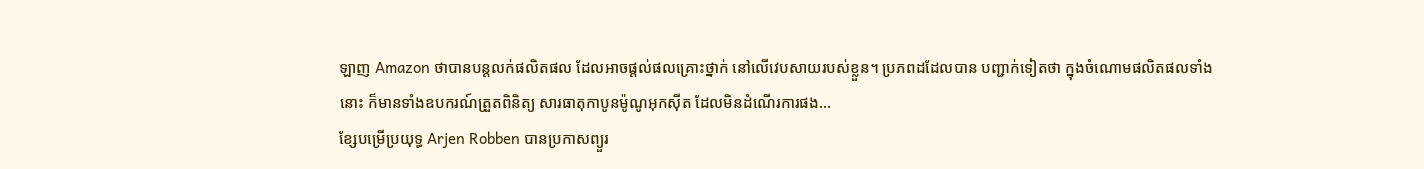ឡាញ Amazon ថាបានបន្តលក់ផលិតផល ដែលអាចផ្តល់ផលគ្រោះថ្នាក់ នៅលើវេបសាយរបស់ខ្លួន។ ប្រភពដដែលបាន បញ្ជាក់ទៀតថា ក្នុងចំណោមផលិតផលទាំងនោះ ក៏មានទាំងឧបករណ៍ត្រួតពិនិត្យ សារធាតុកាបូនម៉ូណូអុកស៊ីត ដែលមិនដំណើរការផង...
ខ្សែបម្រើប្រយុទ្ធ Arjen Robben បានប្រកាសព្យួរ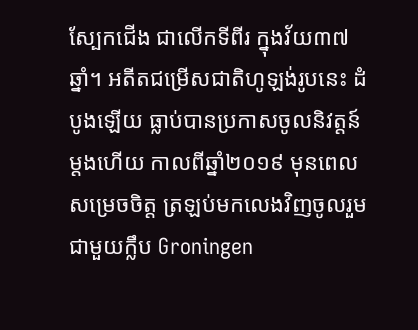ស្បែកជើង ជាលើកទីពីរ ក្នុងវ័យ៣៧ឆ្នាំ។ អតីតជម្រើសជាតិហូឡង់រូបនេះ ដំបូងឡើយ ធ្លាប់បានប្រកាសចូលនិវត្តន៍ម្ដងហើយ កាលពីឆ្នាំ២០១៩ មុនពេលសម្រេចចិត្ត ត្រឡប់មកលេងវិញចូលរួមជាមួយក្លឹប Groningen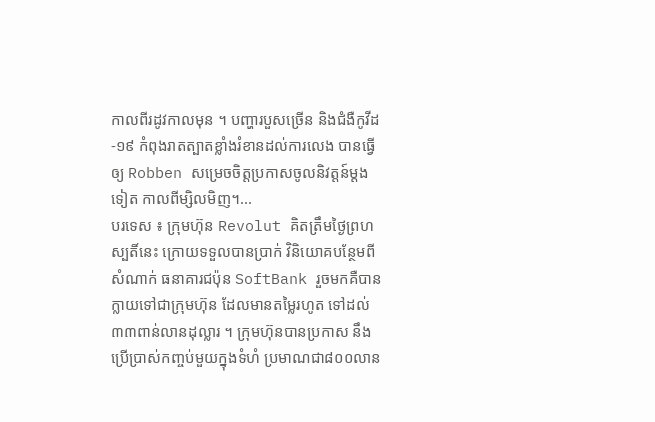កាលពីរដូវកាលមុន ។ បញ្ហារបួសច្រើន និងជំងឺកូវីដ-១៩ កំពុងរាតត្បាតខ្លាំងរំខានដល់ការលេង បានធ្វើឲ្យ Robben សម្រេចចិត្តប្រកាសចូលនិវត្តន៍ម្ដងទៀត កាលពីម្សិលមិញ។...
បរទេស ៖ ក្រុមហ៊ុន Revolut គិតត្រឹមថ្ងៃព្រហស្បតិ៍នេះ ក្រោយទទួលបានប្រាក់ វិនិយោគបន្ថែមពីសំណាក់ ធនាគារជប៉ុន SoftBank រួចមកគឺបានក្លាយទៅជាក្រុមហ៊ុន ដែលមានតម្លៃរហូត ទៅដល់៣៣ពាន់លានដុល្លារ ។ ក្រុមហ៊ុនបានប្រកាស នឹងប្រើប្រាស់កញ្ចប់មួយក្នុងទំហំ ប្រមាណជា៨០០លាន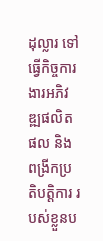ដុល្លារ ទៅធ្វើកិច្ចការងារអភិវឌ្ឍផលិតផល និងពង្រីកប្រតិបត្តិការ របស់ខ្លួនប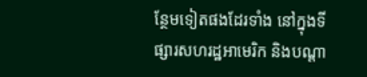ន្ថែមទៀតផងដែរទាំង នៅក្នុងទីផ្សារសហរដ្ឋអាមេរិក និងបណ្តា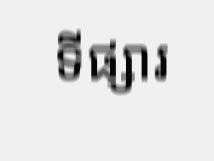ទីផ្សារ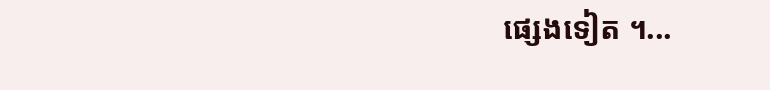ផ្សេងទៀត ។...